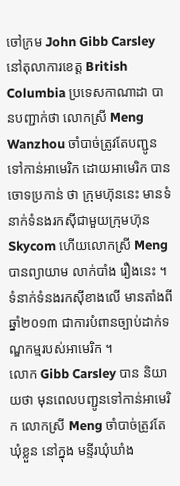ចៅក្រម John Gibb Carsley នៅតុលាការខេត្ត British Columbia ប្រទេសកាណាដា បានបញ្ជាក់ថា លោកស្រី Meng Wanzhou ចាំបាច់ត្រូវតែបញ្ជូនទៅកាន់អាមេរិក ដោយអាមេរិក បានចោទប្រកាន់ ថា ក្រុមហ៊ុននេះ មានទំនាក់ទំនងរកស៊ីជាមួយក្រុមហ៊ុន Skycom ហើយលោកស្រី Meng បានព្យាយាម លាក់បាំង រឿងនេះ ។ ទំនាក់ទំនងរកស៊ីខាងលើ មានតាំងពីឆ្នាំ២០១៣ ជាការបំពានច្បាប់ដាក់ទណ្ឌកម្មរបស់អាមេរិក ។
លោក Gibb Carsley បាន និយាយថា មុនពេលបញ្ជូនទៅកាន់អាមេរិក លោកស្រី Meng ចាំបាច់ត្រូវតែឃុំខ្លួន នៅក្នុង មន្ទីរឃុំឃាំង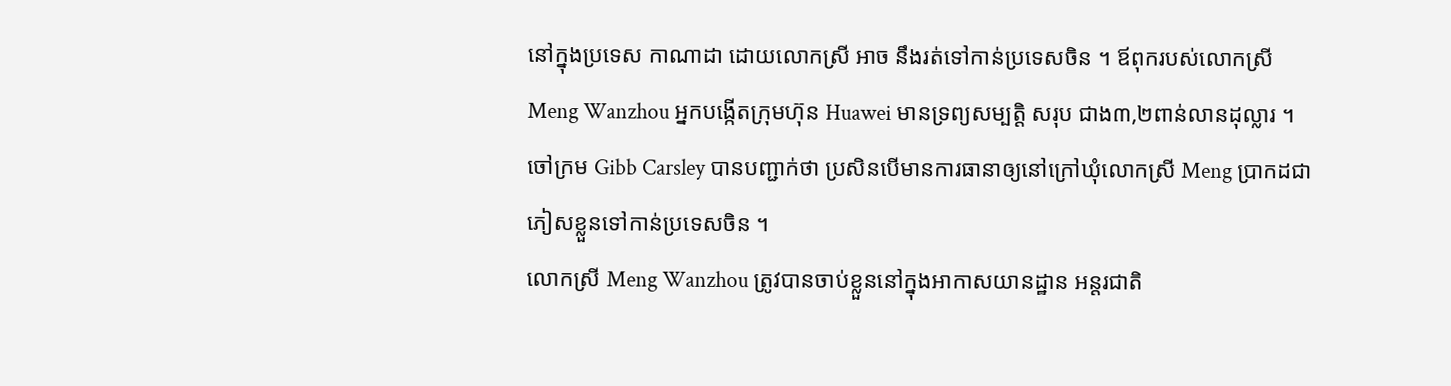នៅក្នុងប្រទេស កាណាដា ដោយលោកស្រី អាច នឹងរត់ទៅកាន់ប្រទេសចិន ។ ឪពុករបស់លោកស្រី Meng Wanzhou អ្នកបង្កើតក្រុមហ៊ុន Huawei មានទ្រព្យសម្បត្តិ សរុប ជាង៣,២ពាន់លានដុល្លារ ។ ចៅក្រម Gibb Carsley បានបញ្ជាក់ថា ប្រសិនបើមានការធានាឲ្យនៅក្រៅឃុំលោកស្រី Meng ប្រាកដជាភៀសខ្លួនទៅកាន់ប្រទេសចិន ។
លោកស្រី Meng Wanzhou ត្រូវបានចាប់ខ្លួននៅក្នុងអាកាសយានដ្ឋាន អន្តរជាតិ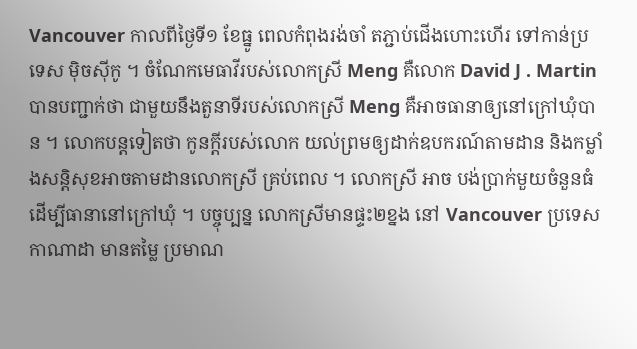Vancouver កាលពីថ្ងៃទី១ ខែធ្នូ ពេលកំពុងរង់ចាំ តភ្ជាប់ជើងហោះហើរ ទៅកាន់ប្រទេស ម៉ិចស៊ីកូ ។ ចំណែកមេធាវីរបស់លោកស្រី Meng គឺលោក David J . Martin បានបញ្ជាក់ថា ជាមួយនឹងតួនាទីរបស់លោកស្រី Meng គឺអាចធានាឲ្យនៅក្រៅឃុំបាន ។ លោកបន្តទៀតថា កូនក្តីរបស់លោក យល់ព្រមឲ្យដាក់ឧបករណ៍តាមដាន និងកម្លាំងសន្តិសុខអាចតាមដានលោកស្រី គ្រប់ពេល ។ លោកស្រី អាច បង់ប្រាក់មួយចំនួនធំដើម្បីធានានៅក្រៅឃុំ ។ បច្ចុប្បន្ន លោកស្រីមានផ្ទះ២ខ្នង នៅ Vancouver ប្រទេសកាណាដា មានតម្លៃ ប្រមាណ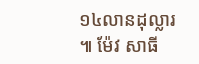១៤លានដុល្លារ ៕ ម៉ែវ សាធី